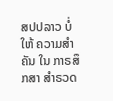ສປປລາວ ບໍ່ໃຫ້ ຄວາມສຳຄັນ ໃນ ກາຣສຶກສາ ສໍາຣວດ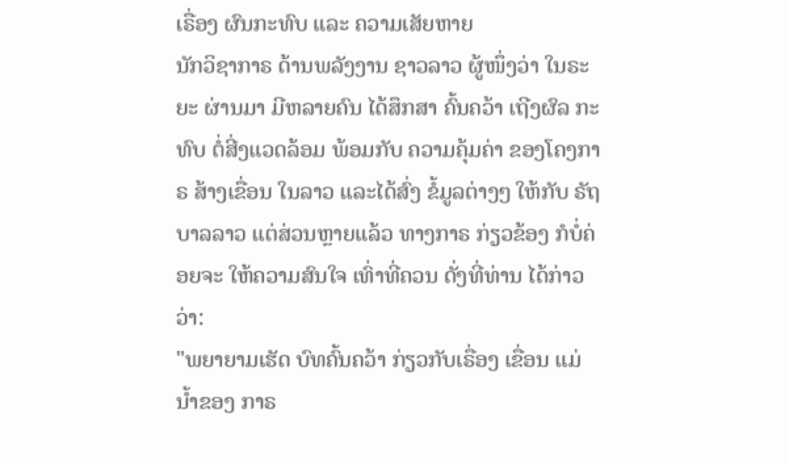ເຣື່ອງ ຜົນກະທົບ ແລະ ຄວາມເສັຍຫາຍ
ນັກວິຊາກາຣ ດ້ານພລັງງານ ຊາວລາວ ຜູ້ໜຶ່ງວ່າ ໃນຣະຍະ ຜ່ານມາ ມີຫລາຍຄົນ ໄດ້ສຶກສາ ຄົ້ນຄວ້າ ເຖີງຜົລ ກະທົບ ຕໍ່ສີ່ງແວດລ້ອມ ພ້ອມກັບ ຄວາມຄຸ້ມຄ່າ ຂອງໂຄງກາຣ ສ້າງເຂື່ອນ ໃນລາວ ແລະໄດ້ສົ່ງ ຂໍ້ມູລຕ່າງໆ ໃຫ້ກັບ ຣັຖບາລລາວ ແຕ່ສ່ວນຫຼາຍແລ້ວ ທາງກາຣ ກ່ຽວຂ້ອງ ກໍບໍ່ຄ່ອຍຈະ ໃຫ້ຄວາມສົນໃຈ ເທົ່າທີ່ຄວນ ດັ່ງທີ່ທ່ານ ໄດ້ກ່າວວ່າ:
"ພຍາຍາມເຮັດ ບົທຄົ້ນຄວ້າ ກ່ຽວກັບເຣື່ອງ ເຂື່ອນ ແມ່ນໍ້າຂອງ ກາຣ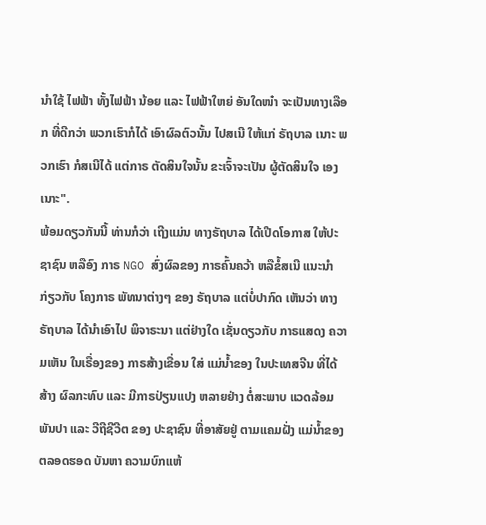ນໍາໃຊ້ ໄຟຟ້າ ທັ້ງໄຟຟ້າ ນ້ອຍ ແລະ ໄຟຟ້າໃຫຍ່ ອັນໃດໜ໋າ ຈະເປັນທາງເລືອກ ທີ່ດີກວ່າ ພວກເຮົາກໍໄດ້ ເອົາຜົລຕົວນັ້ນ ໄປສເນີ ໃຫ້ແກ່ ຣັຖບາລ ເນາະ ພວກເຮົາ ກໍສເນີໄດ້ ແຕ່ກາຣ ຕັດສິນໃຈນັ້ນ ຂະເຈົ້າຈະເປັນ ຜູ້ຕັດສິນໃຈ ເອງເນາະ".
ພ້ອມດຽວກັນນີ້ ທ່ານກໍວ່າ ເຖີງແມ່ນ ທາງຣັຖບາລ ໄດ້ເປີດໂອກາສ ໃຫ້ປະຊາຊົນ ຫລືອົງ ກາຣ NGO ສົ່ງຜົລຂອງ ກາຣຄົ້ນຄວ້າ ຫລືຂໍ້ສເນີ ແນະນຳ ກ່ຽວກັບ ໂຄງກາຣ ພັທນາຕ່າງໆ ຂອງ ຣັຖບາລ ແຕ່ບໍ່ປາກົດ ເຫັນວ່າ ທາງຣັຖບາລ ໄດ້ນຳເອົາໄປ ພິຈາຣະນາ ແຕ່ຢ່າງໃດ ເຊັ່ນດຽວກັບ ກາຣແສດງ ຄວາມເຫັນ ໃນເຣື່ອງຂອງ ກາຣສ້າງເຂື່ອນ ໃສ່ ແມ່ນໍ້າຂອງ ໃນປະເທສຈີນ ທີ່ໄດ້ສ້າງ ຜົລກະທົບ ແລະ ມີກາຣປ່ຽນແປງ ຫລາຍຢ່າງ ຕໍ່ສະພາບ ແວດລ້ອມ ພັນປາ ແລະ ວີຖີຊີວີຕ ຂອງ ປະຊາຊົນ ທີ່ອາສັຍຢູ່ ຕາມແຄມຝັ່ງ ແມ່ນໍ້າຂອງ ຕລອດຮອດ ບັນຫາ ຄວາມບົກແຫ້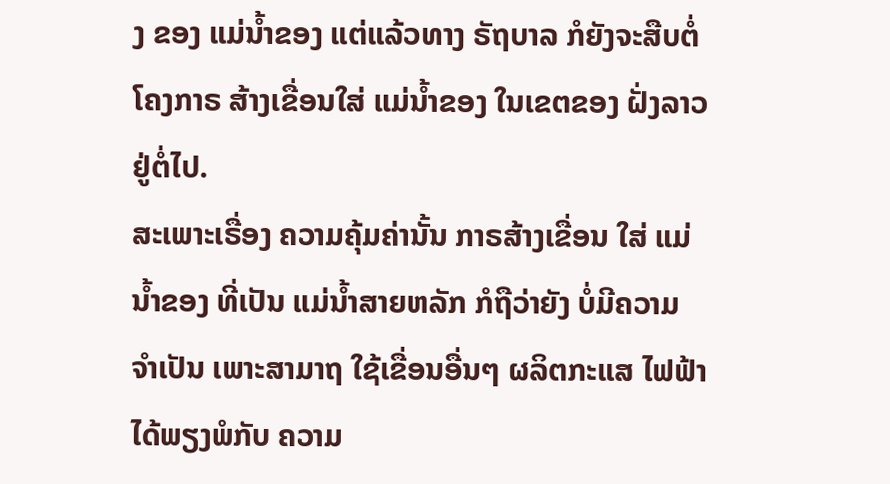ງ ຂອງ ແມ່ນໍ້າຂອງ ແຕ່ແລ້ວທາງ ຣັຖບາລ ກໍຍັງຈະສືບຕໍ່ ໂຄງກາຣ ສ້າງເຂື່ອນໃສ່ ແມ່ນໍ້າຂອງ ໃນເຂຕຂອງ ຝັ່ງລາວ ຢູ່ຕໍ່ໄປ.
ສະເພາະເຣື່ອງ ຄວາມຄຸ້ມຄ່ານັ້ນ ກາຣສ້າງເຂື່ອນ ໃສ່ ແມ່ນໍ້າຂອງ ທີ່ເປັນ ແມ່ນໍ້າສາຍຫລັກ ກໍຖືວ່າຍັງ ບໍ່ມີຄວາມ ຈຳເປັນ ເພາະສາມາຖ ໃຊ້ເຂື່ອນອື່ນໆ ຜລິຕກະແສ ໄຟຟ້າ ໄດ້ພຽງພໍກັບ ຄວາມ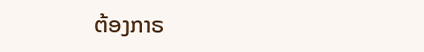ຕ້ອງກາຣ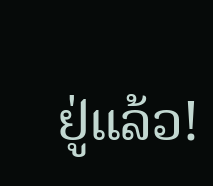ຢູ່ແລ້ວ!